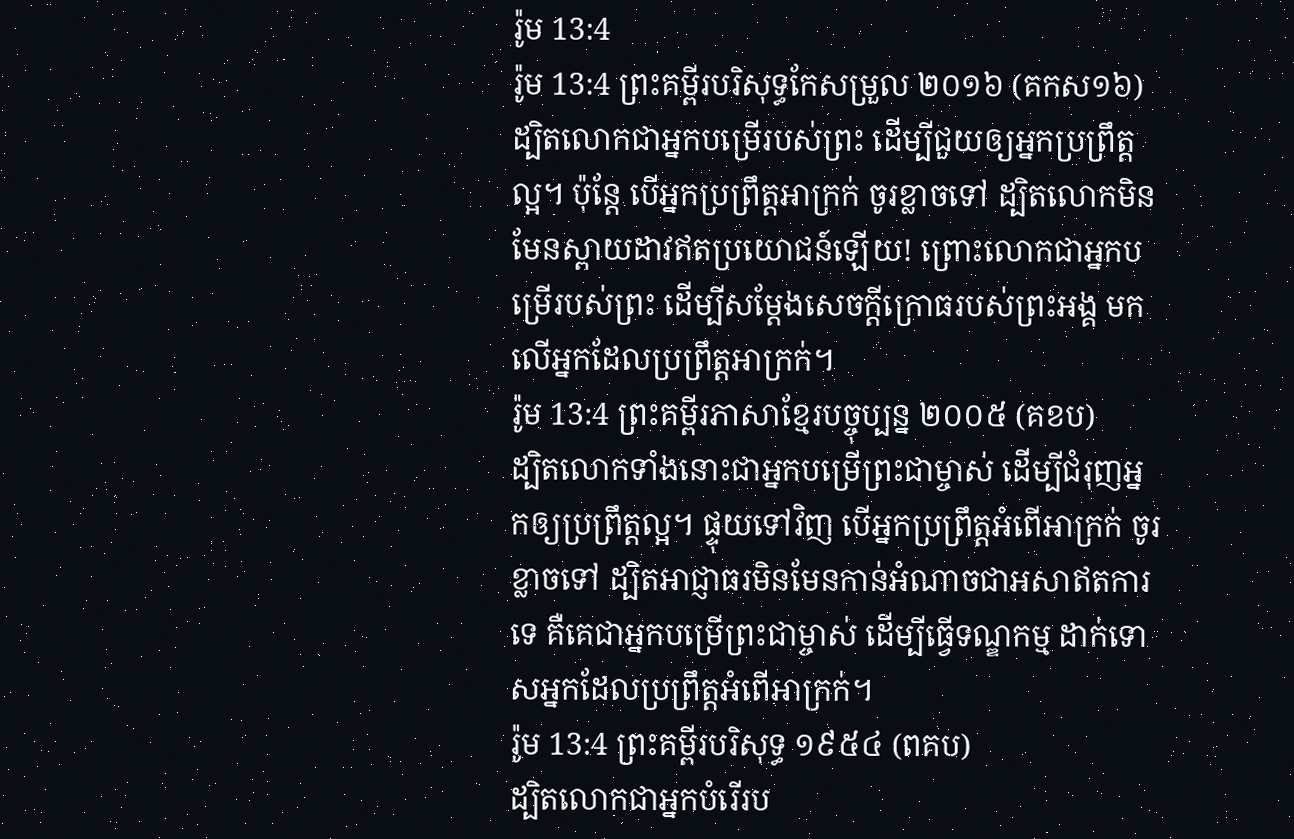រ៉ូម 13:4
រ៉ូម 13:4 ព្រះគម្ពីរបរិសុទ្ធកែសម្រួល ២០១៦ (គកស១៦)
ដ្បិតលោកជាអ្នកបម្រើរបស់ព្រះ ដើម្បីជួយឲ្យអ្នកប្រពឹ្រត្តល្អ។ ប៉ុន្តែ បើអ្នកប្រព្រឹត្តអាក្រក់ ចូរខ្លាចទៅ ដ្បិតលោកមិនមែនស្ពាយដាវឥតប្រយោជន៍ឡើយ! ព្រោះលោកជាអ្នកបម្រើរបស់ព្រះ ដើម្បីសម្ដែងសេចក្តីក្រោធរបស់ព្រះអង្គ មកលើអ្នកដែលប្រព្រឹត្តអាក្រក់។
រ៉ូម 13:4 ព្រះគម្ពីរភាសាខ្មែរបច្ចុប្បន្ន ២០០៥ (គខប)
ដ្បិតលោកទាំងនោះជាអ្នកបម្រើព្រះជាម្ចាស់ ដើម្បីជំរុញអ្នកឲ្យប្រព្រឹត្តល្អ។ ផ្ទុយទៅវិញ បើអ្នកប្រព្រឹត្តអំពើអាក្រក់ ចូរខ្លាចទៅ ដ្បិតអាជ្ញាធរមិនមែនកាន់អំណាចជាអសាឥតការទេ គឺគេជាអ្នកបម្រើព្រះជាម្ចាស់ ដើម្បីធ្វើទណ្ឌកម្ម ដាក់ទោសអ្នកដែលប្រព្រឹត្តអំពើអាក្រក់។
រ៉ូម 13:4 ព្រះគម្ពីរបរិសុទ្ធ ១៩៥៤ (ពគប)
ដ្បិតលោកជាអ្នកបំរើរប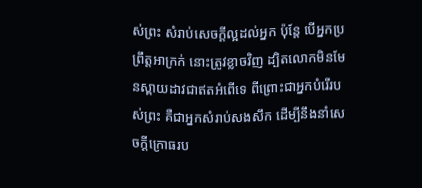ស់ព្រះ សំរាប់សេចក្ដីល្អដល់អ្នក ប៉ុន្តែ បើអ្នកប្រព្រឹត្តអាក្រក់ នោះត្រូវខ្លាចវិញ ដ្បិតលោកមិនមែនស្ពាយដាវជាឥតអំពើទេ ពីព្រោះជាអ្នកបំរើរបស់ព្រះ គឺជាអ្នកសំរាប់សងសឹក ដើម្បីនឹងនាំសេចក្ដីក្រោធរប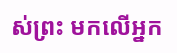ស់ព្រះ មកលើអ្នក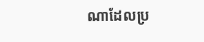ណាដែលប្រ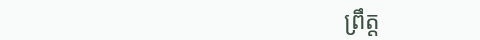ព្រឹត្ត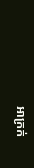អាក្រក់